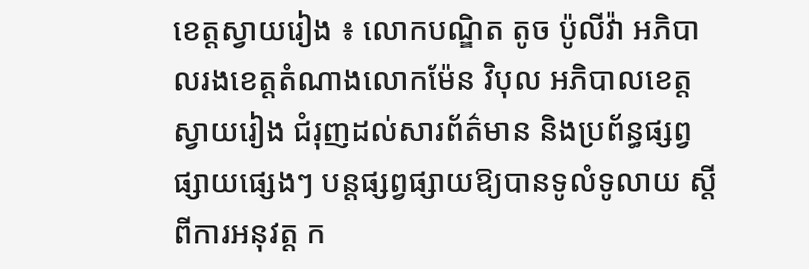ខេត្តស្វាយរៀង ៖ លោកបណ្ឌិត តូច ប៉ូលីវ៉ា អភិបាលរងខេត្តតំណាងលោកម៉ែន វិបុល អភិបាលខេត្តស្វាយរៀង ជំរុញដល់សារព័ត៌មាន និងប្រព័ន្ធផ្សព្វផ្សាយផ្សេងៗ បន្តផ្សព្វផ្សាយឱ្យបានទូលំទូលាយ ស្ដី ពីការអនុវត្ត ក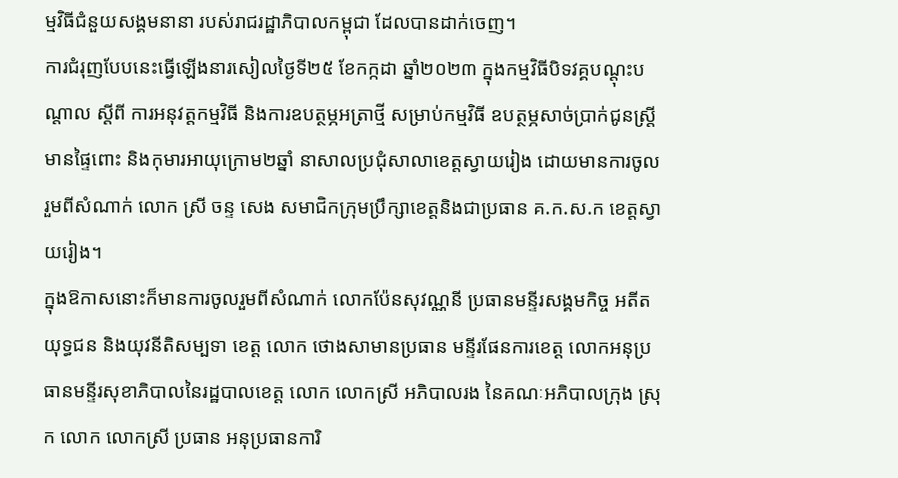ម្មវិធីជំនួយសង្គមនានា របស់រាជរដ្ឋាភិបាលកម្ពុជា ដែលបានដាក់ចេញ។
ការជំរុញបែបនេះធ្វើឡើងនារសៀលថ្ងៃទី២៥ ខែកក្កដា ឆ្នាំ២០២៣ ក្នុងកម្មវិធីបិទវគ្គបណ្តុះបណ្តាល ស្ដីពី ការអនុវត្តកម្មវិធី និងការឧបត្ថម្ភអត្រាថ្មី សម្រាប់កម្មវិធី ឧបត្ថម្ភសាច់ប្រាក់ជូនស្រ្តីមានផ្ទៃពោះ និងកុមារអាយុក្រោម២ឆ្នាំ នាសាលប្រជុំសាលាខេត្តស្វាយរៀង ដោយមានការចូលរួមពីសំណាក់ លោក ស្រី ចន្ទ សេង សមាជិកក្រុមប្រឹក្សាខេត្តនិងជាប្រធាន គ.ក.ស.ក ខេត្តស្វាយរៀង។
ក្នុងឱកាសនោះក៏មានការចូលរួមពីសំណាក់ លោកប៉ែនសុវណ្ណនី ប្រធានមន្ទីរសង្គមកិច្ច អតីតយុទ្ធជន និងយុវនីតិសម្បទា ខេត្ត លោក ថោងសាមានប្រធាន មន្ទីរផែនការខេត្ត លោកអនុប្រធានមន្ទីរសុខាភិបាលនៃរដ្ឋបាលខេត្ត លោក លោកស្រី អភិបាលរង នៃគណៈអភិបាលក្រុង ស្រុក លោក លោកស្រី ប្រធាន អនុប្រធានការិ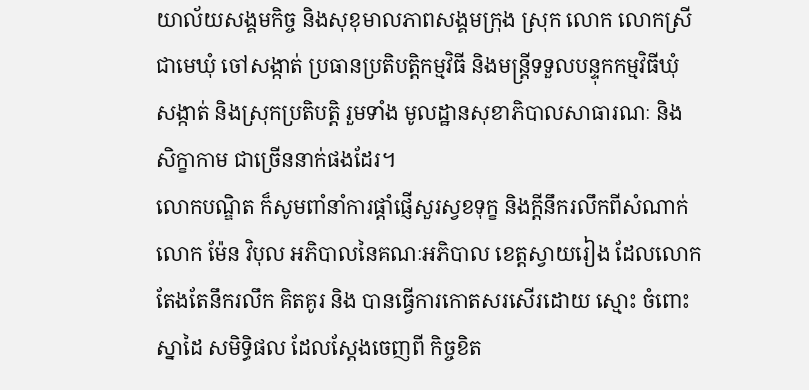យាល័យសង្គមកិច្ច និងសុខុមាលភាពសង្គមក្រុង ស្រុក លោក លោកស្រី ជាមេឃុំ ចៅសង្កាត់ ប្រធានប្រតិបត្តិកម្មវិធី និងមន្រ្តីទទួលបន្ទុកកម្មវិធីឃុំ សង្កាត់ និងស្រុកប្រតិបត្តិ រួមទាំង មូលដ្ឋានសុខាភិបាលសាធារណៈ និង សិក្ខាកាម ជាច្រើននាក់ផងដែរ។
លោកបណ្ឌិត ក៏សូមពាំនាំការផ្តាំផ្ញើសួរស្វខទុក្ខ និងក្តីនឹករលឹកពីសំណាក់ លោក ម៉ែន វិបុល អភិបាលនៃគណៈអភិបាល ខេត្តស្វាយរៀង ដែលលោក តែងតែនឹករលឹក គិតគូរ និង បានធ្វើការកោតសរសើរដោយ ស្មោះ ចំពោះ ស្នាដៃ សមិទ្ធិផល ដែលស្តែងចេញពី កិច្ចខិត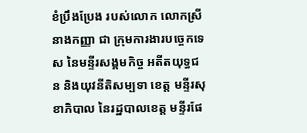ខំប្រឹងប្រែង របស់លោក លោកស្រី នាងកញ្ញា ជា ក្រុមការងារបច្ចេកទេស នៃមន្ទីរសង្គមកិច្ច អតីតយុទ្ធជន និងយុវនីតិសម្បទា ខេត្ត មន្ទីរសុខាភិបាល នៃរដ្ឋបាលខេត្ត មន្ទីរផែ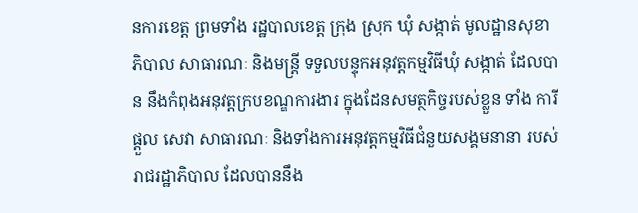នការខេត្ត ព្រមទាំង រដ្ឋបាលខេត្ត ក្រុង ស្រុក ឃុំ សង្កាត់ មូលដ្ឋានសុខាភិបាល សាធារណៈ និងមន្រ្តី ទទួលបន្ទុកអនុវត្តកម្មវិធីឃុំ សង្កាត់ ដែលបាន នឹងកំពុងអនុវត្តក្របខណ្ឌការងារ ក្នុងដែនសមត្ថកិច្ចរបស់ខ្លួន ទាំង ការីផ្ដួល សេវា សាធារណៈ និងទាំងការអនុវត្តកម្មវិធីជំនួយសង្គមនានា របស់ រាជរដ្ឋាភិបាល ដែលបាននឹង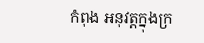កំពុង អនុវត្តក្នុងក្រ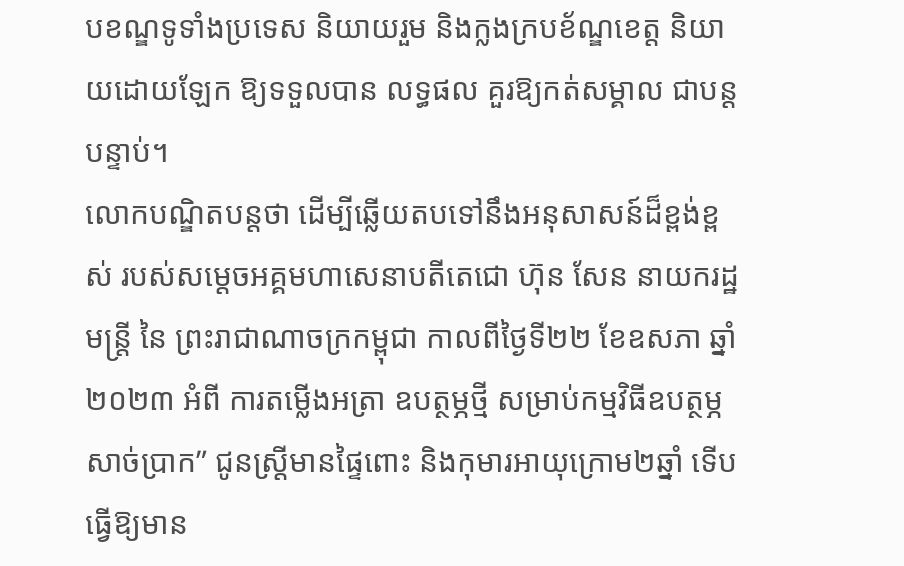បខណ្ឌទូទាំងប្រទេស និយាយរួម និងក្លងក្របខ័ណ្ឌខេត្ត និយាយដោយឡែក ឱ្យទទួលបាន លទ្ធផល គួរឱ្យកត់សម្គាល ជាបន្តបន្ទាប់។
លោកបណ្ឌិតបន្តថា ដើម្បីឆ្លើយតបទៅនឹងអនុសាសន៍ដ៏ខ្ពង់ខ្ពស់ របស់សម្តេចអគ្គមហាសេនាបតីតេជោ ហ៊ុន សែន នាយករដ្ឋមន្រ្តី នៃ ព្រះរាជាណាចក្រកម្ពុជា កាលពីថ្ងៃទី២២ ខែឧសភា ឆ្នាំ២០២៣ អំពី ការតម្លើងអត្រា ឧបត្ថម្ភថ្មី សម្រាប់កម្មវិធីឧបត្ថម្ភ សាច់ប្រាក” ជូនស្រ្តីមានផ្ទៃពោះ និងកុមារអាយុក្រោម២ឆ្នាំ ទើបធ្វើឱ្យមាន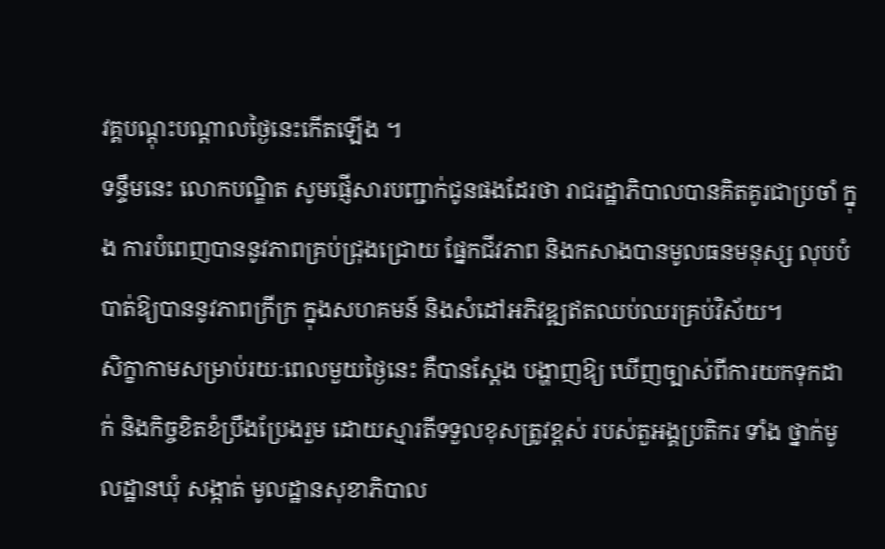វគ្គបណ្តុះបណ្តាលថ្ងៃនេះកើតឡើង ។
ទន្ទឹមនេះ លោកបណ្ឌិត សូមផ្ញើសារបញ្ជាក់ជូនផងដែរថា រាជរដ្ឋាភិបាលបានគិតគូរជាប្រចាំ ក្នុង ការបំពេញបាននូវភាពគ្រប់ជ្រុងជ្រោយ ផ្នែកជីវភាព និងកសាងបានមូលធនមនុស្ស លុបបំបាត់ឱ្យបាននូវភាពក្រីក្រ ក្នុងសហគមន៍ និងសំដៅអភិវឌ្ឍឥតឈប់ឈរគ្រប់វិស័យ។
សិក្ខាកាមសម្រាប់រយៈពេលមួយថ្ងៃនេះ គឺបានស្តែង បង្ហាញឱ្យ ឃើញច្បាស់ពីការយកទុកដាក់ និងកិច្ចខិតខំប្រឹងប្រែងរួម ដោយស្មារតីទទួលខុសត្រូវខ្ពស់ របស់តួអង្គប្រតិករ ទាំង ថ្នាក់មូលដ្ឋានឃុំ សង្កាត់ មូលដ្ឋានសុខាភិបាល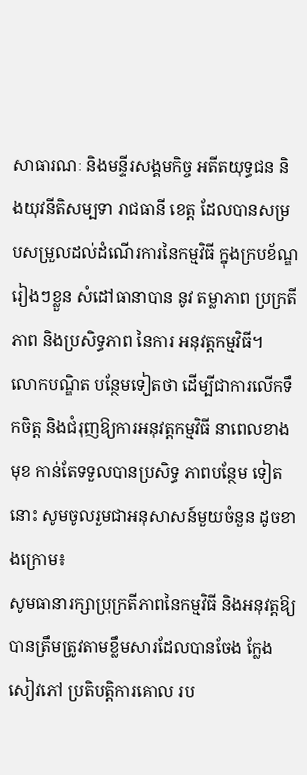សាធារណៈ និងមន្ទីរសង្គមកិច្ច អតីតយុទ្ធជន និងយុវនីតិសម្បទា រាជធានី ខេត្ត ដែលបានសម្របសម្រួលដល់ដំណើរការនៃកម្មវិធី ក្នុងក្របខ័ណ្ឌរៀងៗខ្លួន សំដៅធានាបាន នូវ តម្លាភាព ប្រក្រតីភាព និងប្រសិទ្ធភាព នៃការ អនុវត្តកម្មវិធី។
លោកបណ្ឌិត បន្ថែមទៀតថា ដើម្បីជាការលើកទឹកចិត្ត និងជំរុញឱ្យការអនុវត្តកម្មវិធី នាពេលខាងមុខ កាន់តែទទួលបានប្រសិទ្ធ ភាពបន្ថែម ទៀតនោះ សូមចូលរួមជាអនុសាសន៍មួយចំនួន ដូចខាងក្រោម៖
សូមធានារក្សាប្រុក្រតីភាពនៃកម្មវិធី និងអនុវត្តឱ្យបានត្រឹមត្រូវតាមខ្លឹមសារដែលបានចែង ក្លែង សៀវភៅ ប្រតិបត្តិការគោល រប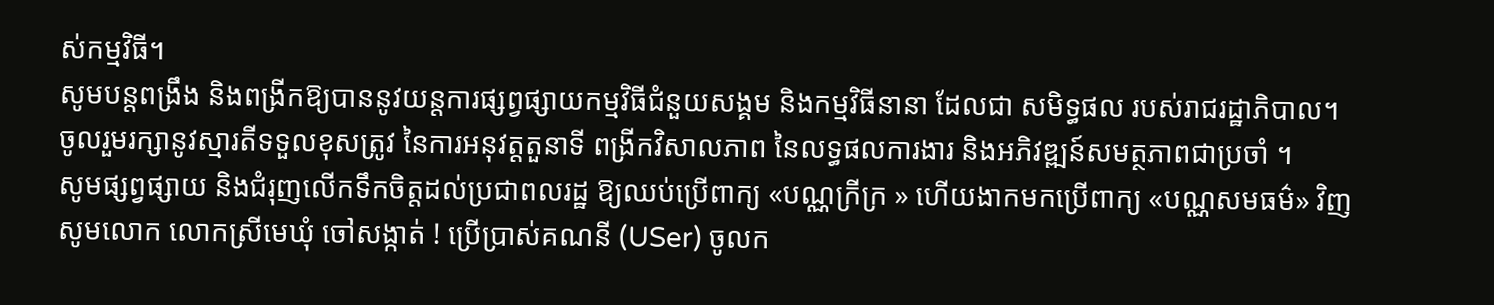ស់កម្មវិធី។
សូមបន្តពង្រឹង និងពង្រីកឱ្យបាននូវយន្តការផ្សព្វផ្សាយកម្មវិធីជំនួយសង្គម និងកម្មវិធីនានា ដែលជា សមិទ្ធផល របស់រាជរដ្ឋាភិបាល។
ចូលរួមរក្សានូវស្មារតីទទួលខុសត្រូវ នៃការអនុវត្តតួនាទី ពង្រីកវិសាលភាព នៃលទ្ធផលការងារ និងអភិវឌ្ឍន៍សមត្ថភាពជាប្រចាំ ។
សូមផ្សព្វផ្សាយ និងជំរុញលើកទឹកចិត្តដល់ប្រជាពលរដ្ឋ ឱ្យឈប់ប្រើពាក្យ «បណ្ណក្រីក្រ » ហើយងាកមកប្រើពាក្យ «បណ្ណសមធម៌» វិញ សូមលោក លោកស្រីមេឃុំ ចៅសង្កាត់ ! ប្រើប្រាស់គណនី (USer) ចូលក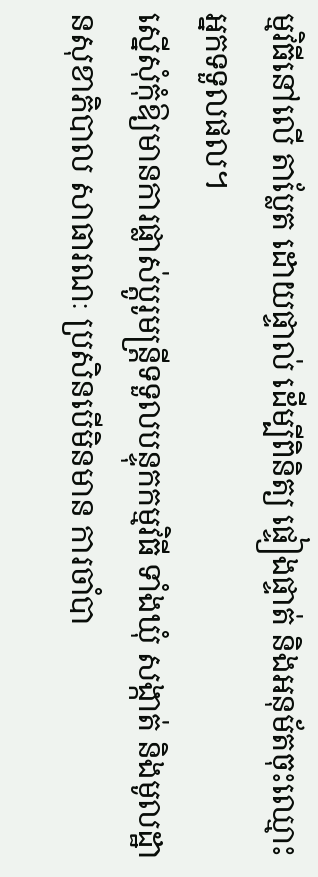ម្មវិធីនៅលើ តាប្លែត ដោយផ្ទាល់ ដើម្បីពិនិត្យ ផ្ទៀងផ្ទាត់ និងអនុម័តចុះឈ្មោះ អ្នកទទួលផល។
ស្នើសុំកុំឱ្យមានការផ្លាស់ប្ដូរូមន្រ្តីទទួលបន្ទុកកម្មវិធី ទាំងឃុំ សង្កាត់ និងមូលដ្ឋានសុខាភិបាល សាធារណៈ ប្រសិនបើមិនមាន ការចាំបា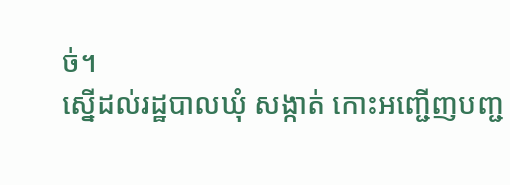ច់។
ស្នើដល់រដ្ឋបាលឃុំ សង្កាត់ កោះអញ្ជើញបញ្ជ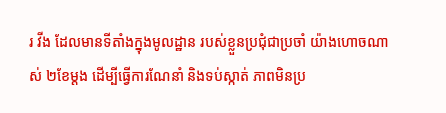រ វីង ដែលមានទីតាំងក្នុងមូលដ្ឋាន របស់ខ្លួនប្រជុំជាប្រចាំ យ៉ាងហោចណាស់ ២ខែម្តង ដើម្បីធ្វើការណែនាំ និងទប់ស្កាត់ ភាពមិនប្រ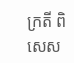ក្រតី ពិសេស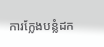ការក្លែងបន្លំដក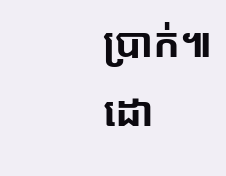ប្រាក់៕
ដោ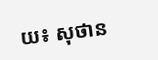យ៖ សុថាន